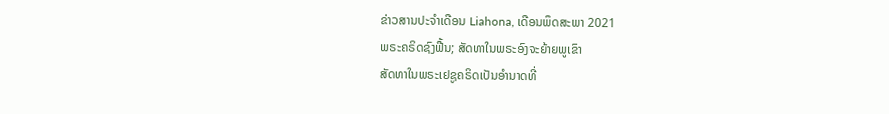ຂ່າວສານປະຈຳເດືອນ Liahona, ເດືອນພຶດສະພາ 2021
ພຣະຄຣິດຊົງຟື້ນ; ສັດທາໃນພຣະອົງຈະຍ້າຍພູເຂົາ
ສັດທາໃນພຣະເຢຊູຄຣິດເປັນອຳນາດທີ່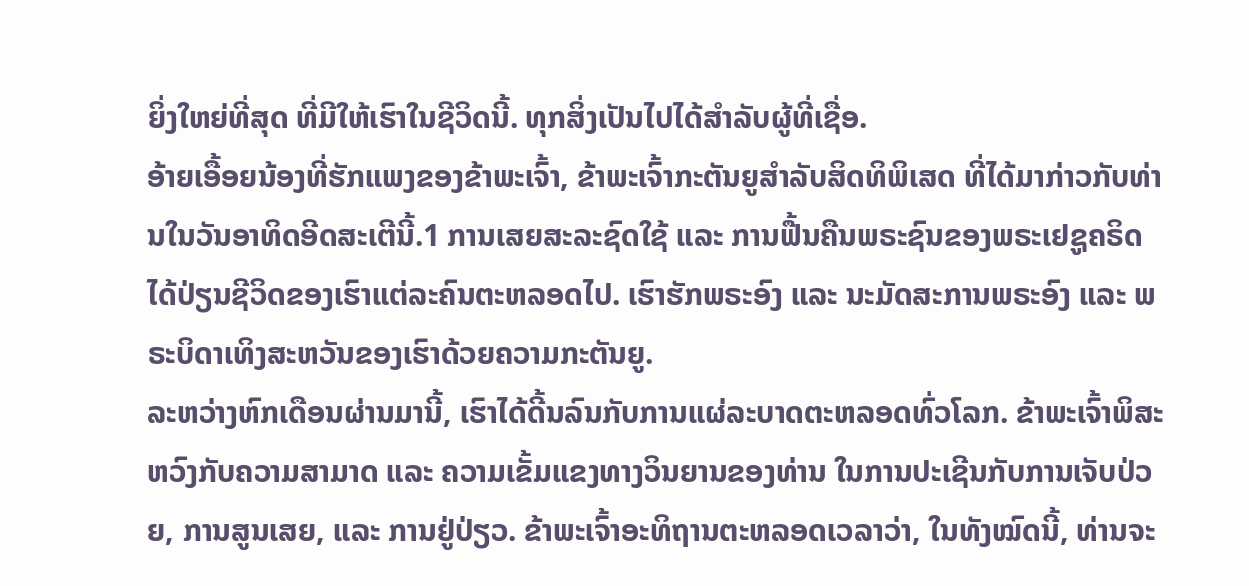ຍິ່ງໃຫຍ່ທີ່ສຸດ ທີ່ມີໃຫ້ເຮົາໃນຊີວິດນີ້. ທຸກສິ່ງເປັນໄປໄດ້ສຳລັບຜູ້ທີ່ເຊື່ອ.
ອ້າຍເອື້ອຍນ້ອງທີ່ຮັກແພງຂອງຂ້າພະເຈົ້າ, ຂ້າພະເຈົ້າກະຕັນຍູສຳລັບສິດທິພິເສດ ທີ່ໄດ້ມາກ່າວກັບທ່ານໃນວັນອາທິດອີດສະເຕີນີ້.1 ການເສຍສະລະຊົດໃຊ້ ແລະ ການຟື້ນຄືນພຣະຊົນຂອງພຣະເຢຊູຄຣິດໄດ້ປ່ຽນຊີວິດຂອງເຮົາແຕ່ລະຄົນຕະຫລອດໄປ. ເຮົາຮັກພຣະອົງ ແລະ ນະມັດສະການພຣະອົງ ແລະ ພຣະບິດາເທິງສະຫວັນຂອງເຮົາດ້ວຍຄວາມກະຕັນຍູ.
ລະຫວ່າງຫົກເດືອນຜ່ານມານີ້, ເຮົາໄດ້ດີ້ນລົນກັບການແຜ່ລະບາດຕະຫລອດທົ່ວໂລກ. ຂ້າພະເຈົ້າພິສະຫວົງກັບຄວາມສາມາດ ແລະ ຄວາມເຂັ້ມແຂງທາງວິນຍານຂອງທ່ານ ໃນການປະເຊີນກັບການເຈັບປ່ວຍ, ການສູນເສຍ, ແລະ ການຢູ່ປ່ຽວ. ຂ້າພະເຈົ້າອະທິຖານຕະຫລອດເວລາວ່າ, ໃນທັງໝົດນີ້, ທ່ານຈະ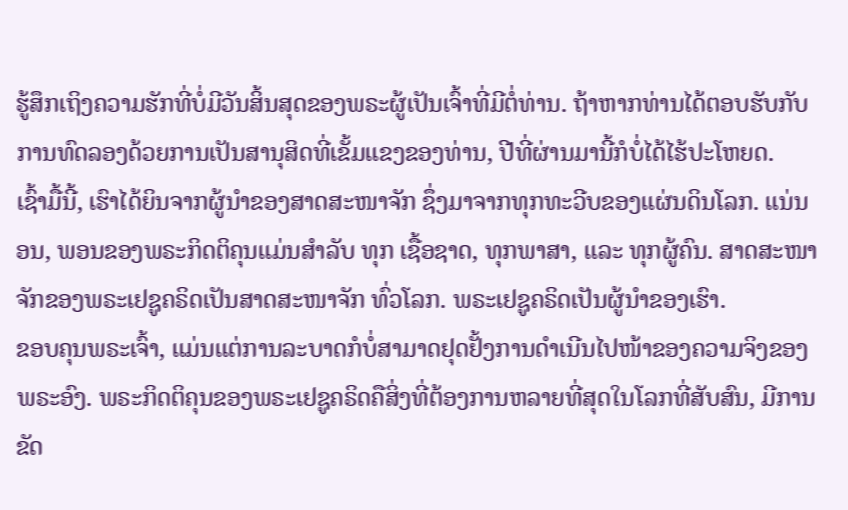ຮູ້ສຶກເຖິງຄວາມຮັກທີ່ບໍ່ມີວັນສິ້ນສຸດຂອງພຣະຜູ້ເປັນເຈົ້າທີ່ມີຕໍ່ທ່ານ. ຖ້າຫາກທ່ານໄດ້ຕອບຮັບກັບການທົດລອງດ້ວຍການເປັນສານຸສິດທີ່ເຂັ້ມແຂງຂອງທ່ານ, ປີທີ່ຜ່ານມານີ້ກໍບໍ່ໄດ້ໄຮ້ປະໂຫຍດ.
ເຊົ້າມື້ນີ້, ເຮົາໄດ້ຍິນຈາກຜູ້ນຳຂອງສາດສະໜາຈັກ ຊຶ່ງມາຈາກທຸກທະວີບຂອງແຜ່ນດິນໂລກ. ແນ່ນອນ, ພອນຂອງພຣະກິດຕິຄຸນແມ່ນສຳລັບ ທຸກ ເຊື້ອຊາດ, ທຸກພາສາ, ແລະ ທຸກຜູ້ຄົນ. ສາດສະໜາຈັກຂອງພຣະເຢຊູຄຣິດເປັນສາດສະໜາຈັກ ທົ່ວໂລກ. ພຣະເຢຊູຄຣິດເປັນຜູ້ນຳຂອງເຮົາ.
ຂອບຄຸນພຣະເຈົ້າ, ແມ່ນແຕ່ການລະບາດກໍບໍ່ສາມາດຢຸດຢັ້ງການດຳເນີນໄປໜ້າຂອງຄວາມຈິງຂອງພຣະອົງ. ພຣະກິດຕິຄຸນຂອງພຣະເຢຊູຄຣິດຄືສິ່ງທີ່ຕ້ອງການຫລາຍທີ່ສຸດໃນໂລກທີ່ສັບສົນ, ມີການຂັດ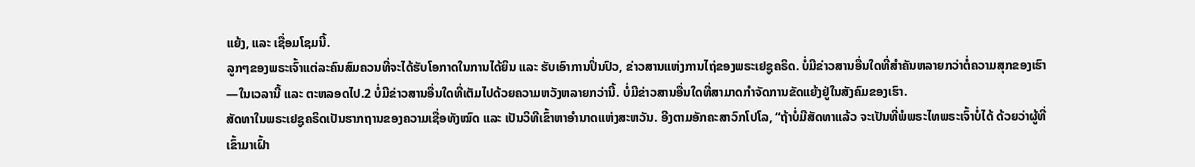ແຍ້ງ, ແລະ ເຊື່ອມໂຊມນີ້.
ລູກໆຂອງພຣະເຈົ້າແຕ່ລະຄົນສົມຄວນທີ່ຈະໄດ້ຮັບໂອກາດໃນການໄດ້ຍິນ ແລະ ຮັບເອົາການປິ່ນປົວ, ຂ່າວສານແຫ່ງການໄຖ່ຂອງພຣະເຢຊູຄຣິດ. ບໍ່ມີຂ່າວສານອື່ນໃດທີ່ສຳຄັນຫລາຍກວ່າຕໍ່ຄວາມສຸກຂອງເຮົາ—ໃນເວລານີ້ ແລະ ຕະຫລອດໄປ.2 ບໍ່ມີຂ່າວສານອື່ນໃດທີ່ເຕັມໄປດ້ວຍຄວາມຫວັງຫລາຍກວ່ານີ້. ບໍ່ມີຂ່າວສານອື່ນໃດທີ່ສາມາດກຳຈັດການຂັດແຍ້ງຢູ່ໃນສັງຄົມຂອງເຮົາ.
ສັດທາໃນພຣະເຢຊູຄຣິດເປັນຮາກຖານຂອງຄວາມເຊື່ອທັງໝົດ ແລະ ເປັນວິທີເຂົ້າຫາອຳນາດແຫ່ງສະຫວັນ. ອີງຕາມອັກຄະສາວົກໂປໂລ, “ຖ້າບໍ່ມີສັດທາແລ້ວ ຈະເປັນທີ່ພໍພຣະໄທພຣະເຈົ້າບໍ່ໄດ້ ດ້ວຍວ່າຜູ້ທີ່ເຂົ້າມາເຝົ້າ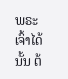ພຣະເຈົ້າໄດ້ນັ້ນ ຕ້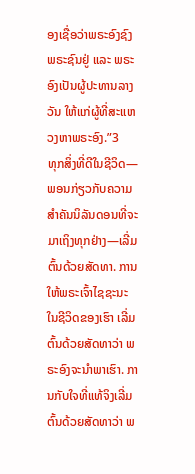ອງເຊື່ອວ່າພຣະອົງຊົງພຣະຊົນຢູ່ ແລະ ພຣະອົງເປັນຜູ້ປະທານລາງວັນ ໃຫ້ແກ່ຜູ້ທີ່ສະແຫວງຫາພຣະອົງ.”3
ທຸກສິ່ງທີ່ດີໃນຊີວິດ—ພອນກ່ຽວກັບຄວາມສຳຄັນນິລັນດອນທີ່ຈະມາເຖິງທຸກຢ່າງ—ເລີ່ມຕົ້ນດ້ວຍສັດທາ. ການໃຫ້ພຣະເຈົ້າໄຊຊະນະໃນຊີວິດຂອງເຮົາ ເລີ່ມຕົ້ນດ້ວຍສັດທາວ່າ ພຣະອົງຈະນຳພາເຮົາ. ການກັບໃຈທີ່ແທ້ຈິງເລີ່ມຕົ້ນດ້ວຍສັດທາວ່າ ພ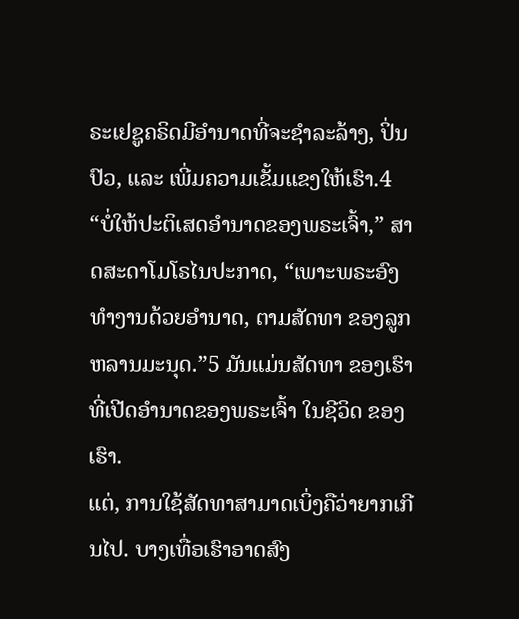ຣະເຢຊູຄຣິດມີອຳນາດທີ່ຈະຊຳລະລ້າງ, ປິ່ນປົວ, ແລະ ເພີ່ມຄວາມເຂັ້ມແຂງໃຫ້ເຮົາ.4
“ບໍ່ໃຫ້ປະຕິເສດອຳນາດຂອງພຣະເຈົ້າ,” ສາດສະດາໂມໂຣໄນປະກາດ, “ເພາະພຣະອົງທຳງານດ້ວຍອຳນາດ, ຕາມສັດທາ ຂອງລູກຫລານມະນຸດ.”5 ມັນແມ່ນສັດທາ ຂອງເຮົາ ທີ່ເປີດອຳນາດຂອງພຣະເຈົ້າ ໃນຊີວິດ ຂອງເຮົາ.
ແຕ່, ການໃຊ້ສັດທາສາມາດເບິ່ງຄືວ່າຍາກເກີນໄປ. ບາງເທື່ອເຮົາອາດສົງ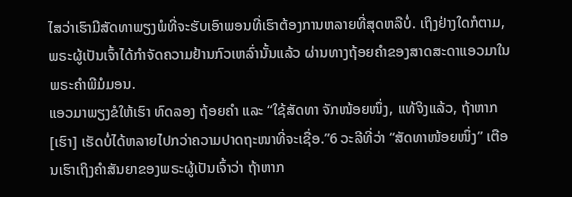ໄສວ່າເຮົາມີສັດທາພຽງພໍທີ່ຈະຮັບເອົາພອນທີ່ເຮົາຕ້ອງການຫລາຍທີ່ສຸດຫລືບໍ່. ເຖິງຢ່າງໃດກໍຕາມ, ພຣະຜູ້ເປັນເຈົ້າໄດ້ກຳຈັດຄວາມຢ້ານກົວເຫລົ່ານັ້ນແລ້ວ ຜ່ານທາງຖ້ອຍຄຳຂອງສາດສະດາແອວມາໃນພຣະຄຳພີມໍມອນ.
ແອວມາພຽງຂໍໃຫ້ເຮົາ ທົດລອງ ຖ້ອຍຄຳ ແລະ “ໃຊ້ສັດທາ ຈັກໜ້ອຍໜຶ່ງ, ແທ້ຈິງແລ້ວ, ຖ້າຫາກ [ເຮົາ] ເຮັດບໍ່ໄດ້ຫລາຍໄປກວ່າຄວາມປາດຖະໜາທີ່ຈະເຊື່ອ.”6 ວະລີທີ່ວ່າ “ສັດທາໜ້ອຍໜຶ່ງ” ເຕືອນເຮົາເຖິງຄຳສັນຍາຂອງພຣະຜູ້ເປັນເຈົ້າວ່າ ຖ້າຫາກ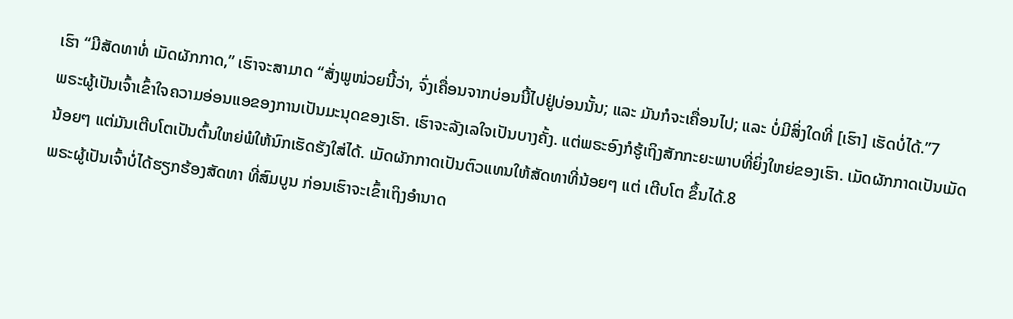ເຮົາ “ມີສັດທາທໍ່ ເມັດຜັກກາດ,” ເຮົາຈະສາມາດ “ສັ່ງພູໜ່ວຍນີ້ວ່າ, ຈົ່ງເຄື່ອນຈາກບ່ອນນີ້ໄປຢູ່ບ່ອນນັ້ນ; ແລະ ມັນກໍຈະເຄື່ອນໄປ; ແລະ ບໍ່ມີສິ່ງໃດທີ່ [ເຮົາ] ເຮັດບໍ່ໄດ້.”7
ພຣະຜູ້ເປັນເຈົ້າເຂົ້າໃຈຄວາມອ່ອນແອຂອງການເປັນມະນຸດຂອງເຮົາ. ເຮົາຈະລັງເລໃຈເປັນບາງຄັ້ງ. ແຕ່ພຣະອົງກໍຮູ້ເຖິງສັກກະຍະພາບທີ່ຍິ່ງໃຫຍ່ຂອງເຮົາ. ເມັດຜັກກາດເປັນເມັດນ້ອຍໆ ແຕ່ມັນເຕີບໂຕເປັນຕົ້ນໃຫຍ່ພໍໃຫ້ນົກເຮັດຮັງໃສ່ໄດ້. ເມັດຜັກກາດເປັນຕົວແທນໃຫ້ສັດທາທີ່ນ້ອຍໆ ແຕ່ ເຕີບໂຕ ຂຶ້ນໄດ້.8
ພຣະຜູ້ເປັນເຈົ້າບໍ່ໄດ້ຮຽກຮ້ອງສັດທາ ທີ່ສົມບູນ ກ່ອນເຮົາຈະເຂົ້າເຖິງອຳນາດ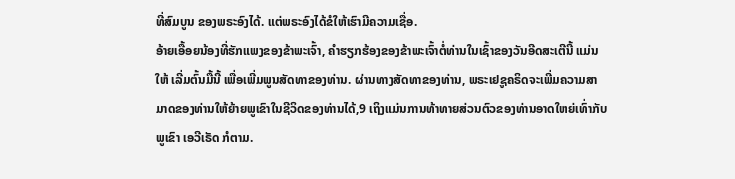ທີ່ສົມບູນ ຂອງພຣະອົງໄດ້. ແຕ່ພຣະອົງໄດ້ຂໍໃຫ້ເຮົາມີຄວາມເຊື່ອ.
ອ້າຍເອື້ອຍນ້ອງທີ່ຮັກແພງຂອງຂ້າພະເຈົ້າ, ຄຳຮຽກຮ້ອງຂອງຂ້າພະເຈົ້າຕໍ່ທ່ານໃນເຊົ້າຂອງວັນອີດສະເຕີນີ້ ແມ່ນໃຫ້ ເລີ່ມຕົ້ນມື້ນີ້ ເພື່ອເພີ່ມພູນສັດທາຂອງທ່ານ. ຜ່ານທາງສັດທາຂອງທ່ານ, ພຣະເຢຊູຄຣິດຈະເພີ່ມຄວາມສາມາດຂອງທ່ານໃຫ້ຍ້າຍພູເຂົາໃນຊີວິດຂອງທ່ານໄດ້,9 ເຖິງແມ່ນການທ້າທາຍສ່ວນຕົວຂອງທ່ານອາດໃຫຍ່ເທົ່າກັບພູເຂົາ ເອວີເຣັດ ກໍຕາມ.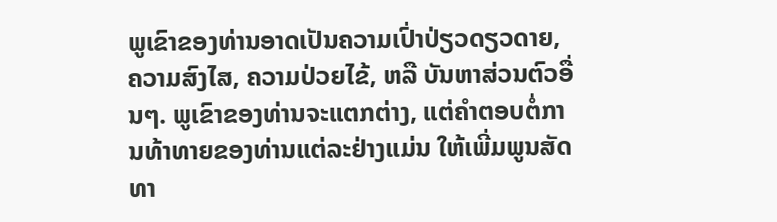ພູເຂົາຂອງທ່ານອາດເປັນຄວາມເປົ່າປ່ຽວດຽວດາຍ, ຄວາມສົງໄສ, ຄວາມປ່ວຍໄຂ້, ຫລື ບັນຫາສ່ວນຕົວອື່ນໆ. ພູເຂົາຂອງທ່ານຈະແຕກຕ່າງ, ແຕ່ຄຳຕອບຕໍ່ການທ້າທາຍຂອງທ່ານແຕ່ລະຢ່າງແມ່ນ ໃຫ້ເພີ່ມພູນສັດທາ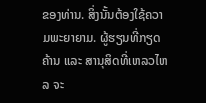ຂອງທ່ານ. ສິ່ງນັ້ນຕ້ອງໃຊ້ຄວາມພະຍາຍາມ. ຜູ້ຮຽນທີ່ກຽດຄ້ານ ແລະ ສານຸສິດທີ່ເຫລວໄຫລ ຈະ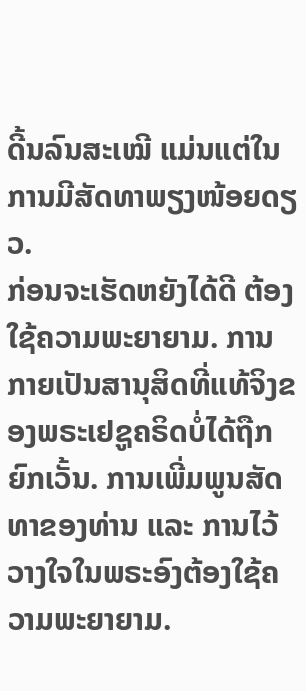ດີ້ນລົນສະເໝີ ແມ່ນແຕ່ໃນການມີສັດທາພຽງໜ້ອຍດຽວ.
ກ່ອນຈະເຮັດຫຍັງໄດ້ດີ ຕ້ອງໃຊ້ຄວາມພະຍາຍາມ. ການກາຍເປັນສານຸສິດທີ່ແທ້ຈິງຂອງພຣະເຢຊູຄຣິດບໍ່ໄດ້ຖືກຍົກເວັ້ນ. ການເພີ່ມພູນສັດທາຂອງທ່ານ ແລະ ການໄວ້ວາງໃຈໃນພຣະອົງຕ້ອງໃຊ້ຄວາມພະຍາຍາມ.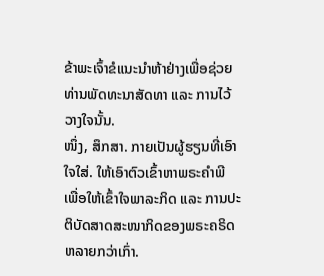ຂ້າພະເຈົ້າຂໍແນະນຳຫ້າຢ່າງເພື່ອຊ່ວຍທ່ານພັດທະນາສັດທາ ແລະ ການໄວ້ວາງໃຈນັ້ນ.
ໜຶ່ງ, ສຶກສາ. ກາຍເປັນຜູ້ຮຽນທີ່ເອົາໃຈໃສ່. ໃຫ້ເອົາຕົວເຂົ້າຫາພຣະຄຳພີ ເພື່ອໃຫ້ເຂົ້າໃຈພາລະກິດ ແລະ ການປະຕິບັດສາດສະໜາກິດຂອງພຣະຄຣິດຫລາຍກວ່າເກົ່າ.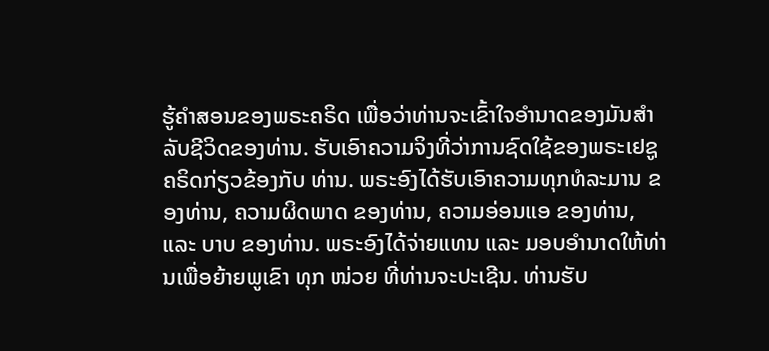ຮູ້ຄຳສອນຂອງພຣະຄຣິດ ເພື່ອວ່າທ່ານຈະເຂົ້າໃຈອຳນາດຂອງມັນສຳລັບຊີວິດຂອງທ່ານ. ຮັບເອົາຄວາມຈິງທີ່ວ່າການຊົດໃຊ້ຂອງພຣະເຢຊູຄຣິດກ່ຽວຂ້ອງກັບ ທ່ານ. ພຣະອົງໄດ້ຮັບເອົາຄວາມທຸກທໍລະມານ ຂອງທ່ານ, ຄວາມຜິດພາດ ຂອງທ່ານ, ຄວາມອ່ອນແອ ຂອງທ່ານ, ແລະ ບາບ ຂອງທ່ານ. ພຣະອົງໄດ້ຈ່າຍແທນ ແລະ ມອບອຳນາດໃຫ້ທ່ານເພື່ອຍ້າຍພູເຂົາ ທຸກ ໜ່ວຍ ທີ່ທ່ານຈະປະເຊີນ. ທ່ານຮັບ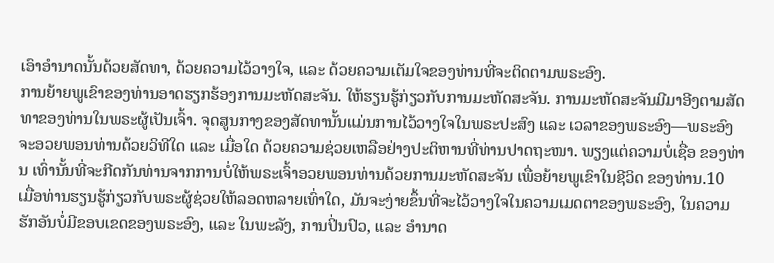ເອົາອຳນາດນັ້ນດ້ວຍສັດທາ, ດ້ວຍຄວາມໄວ້ວາງໃຈ, ແລະ ດ້ວຍຄວາມເຕັມໃຈຂອງທ່ານທີ່ຈະຕິດຕາມພຣະອົງ.
ການຍ້າຍພູເຂົາຂອງທ່ານອາດຮຽກຮ້ອງການມະຫັດສະຈັນ. ໃຫ້ຮຽນຮູ້ກ່ຽວກັບການມະຫັດສະຈັນ. ການມະຫັດສະຈັນມີມາອີງຕາມສັດທາຂອງທ່ານໃນພຣະຜູ້ເປັນເຈົ້າ. ຈຸດສູນກາງຂອງສັດທານັ້ນແມ່ນການໄວ້ວາງໃຈໃນພຣະປະສົງ ແລະ ເວລາຂອງພຣະອົງ—ພຣະອົງຈະອວຍພອນທ່ານດ້ວຍວິທີໃດ ແລະ ເມື່ອໃດ ດ້ວຍຄວາມຊ່ວຍເຫລືອຢ່າງປະຕິຫານທີ່ທ່ານປາດຖະໜາ. ພຽງແຕ່ຄວາມບໍ່ເຊື່ອ ຂອງທ່ານ ເທົ່ານັ້ນທີ່ຈະກີດກັນທ່ານຈາກການບໍ່ໃຫ້ພຣະເຈົ້າອວຍພອນທ່ານດ້ວຍການມະຫັດສະຈັນ ເພື່ອຍ້າຍພູເຂົາໃນຊີວິດ ຂອງທ່ານ.10
ເມື່ອທ່ານຮຽນຮູ້ກ່ຽວກັບພຣະຜູ້ຊ່ວຍໃຫ້ລອດຫລາຍເທົ່າໃດ, ມັນຈະງ່າຍຂຶ້ນທີ່ຈະໄວ້ວາງໃຈໃນຄວາມເມດຕາຂອງພຣະອົງ, ໃນຄວາມຮັກອັນບໍ່ມີຂອບເຂດຂອງພຣະອົງ, ແລະ ໃນພະລັງ, ການປິ່ນປົວ, ແລະ ອຳນາດ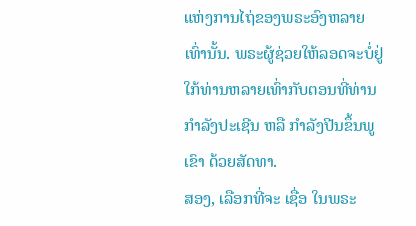ແຫ່ງການໄຖ່ຂອງພຣະອົງຫລາຍເທົ່ານັ້ນ. ພຣະຜູ້ຊ່ວຍໃຫ້ລອດຈະບໍ່ຢູ່ໃກ້ທ່ານຫລາຍເທົ່າກັບຕອນທີ່ທ່ານກຳລັງປະເຊີນ ຫລື ກຳລັງປີນຂຶ້ນພູເຂົາ ດ້ວຍສັດທາ.
ສອງ, ເລືອກທີ່ຈະ ເຊື່ອ ໃນພຣະ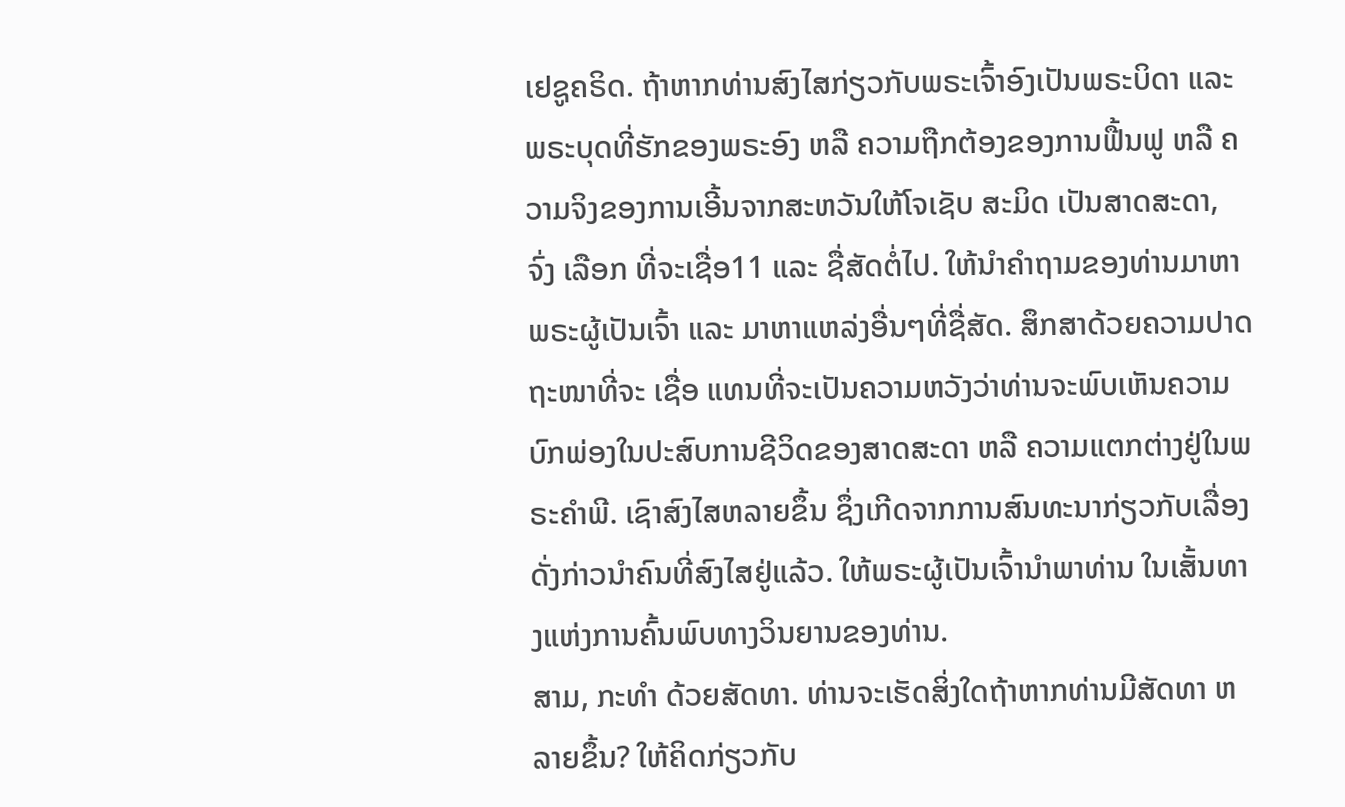ເຢຊູຄຣິດ. ຖ້າຫາກທ່ານສົງໄສກ່ຽວກັບພຣະເຈົ້າອົງເປັນພຣະບິດາ ແລະ ພຣະບຸດທີ່ຮັກຂອງພຣະອົງ ຫລື ຄວາມຖືກຕ້ອງຂອງການຟື້ນຟູ ຫລື ຄວາມຈິງຂອງການເອີ້ນຈາກສະຫວັນໃຫ້ໂຈເຊັບ ສະມິດ ເປັນສາດສະດາ, ຈົ່ງ ເລືອກ ທີ່ຈະເຊື່ອ11 ແລະ ຊື່ສັດຕໍ່ໄປ. ໃຫ້ນຳຄຳຖາມຂອງທ່ານມາຫາພຣະຜູ້ເປັນເຈົ້າ ແລະ ມາຫາແຫລ່ງອື່ນໆທີ່ຊື່ສັດ. ສຶກສາດ້ວຍຄວາມປາດຖະໜາທີ່ຈະ ເຊື່ອ ແທນທີ່ຈະເປັນຄວາມຫວັງວ່າທ່ານຈະພົບເຫັນຄວາມບົກພ່ອງໃນປະສົບການຊີວິດຂອງສາດສະດາ ຫລື ຄວາມແຕກຕ່າງຢູ່ໃນພຣະຄຳພີ. ເຊົາສົງໄສຫລາຍຂຶ້ນ ຊຶ່ງເກີດຈາກການສົນທະນາກ່ຽວກັບເລື່ອງດັ່ງກ່າວນຳຄົນທີ່ສົງໄສຢູ່ແລ້ວ. ໃຫ້ພຣະຜູ້ເປັນເຈົ້ານຳພາທ່ານ ໃນເສັ້ນທາງແຫ່ງການຄົ້ນພົບທາງວິນຍານຂອງທ່ານ.
ສາມ, ກະທຳ ດ້ວຍສັດທາ. ທ່ານຈະເຮັດສິ່ງໃດຖ້າຫາກທ່ານມີສັດທາ ຫລາຍຂຶ້ນ? ໃຫ້ຄິດກ່ຽວກັບ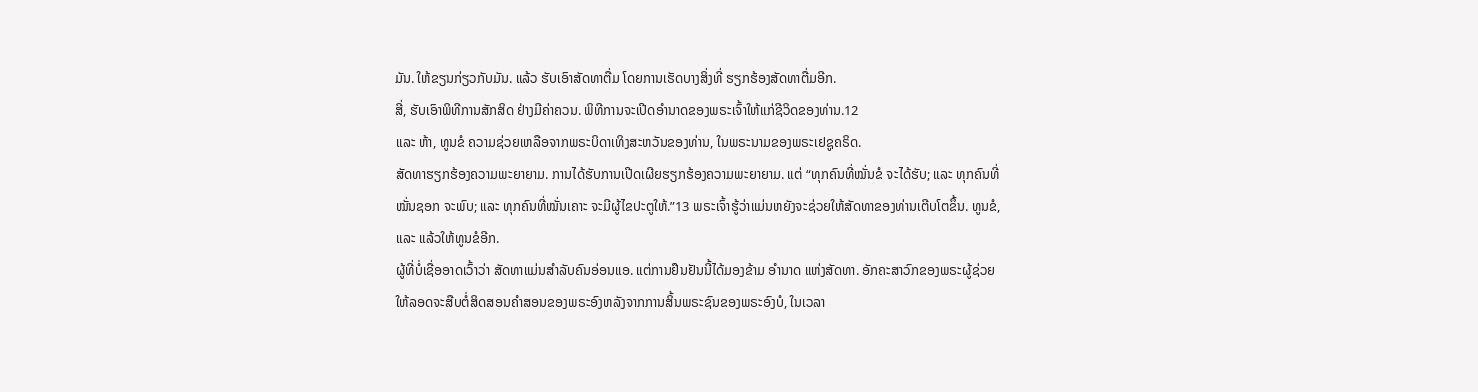ມັນ. ໃຫ້ຂຽນກ່ຽວກັບມັນ. ແລ້ວ ຮັບເອົາສັດທາຕື່ມ ໂດຍການເຮັດບາງສິ່ງທີ່ ຮຽກຮ້ອງສັດທາຕື່ມອີກ.
ສີ່, ຮັບເອົາພິທີການສັກສິດ ຢ່າງມີຄ່າຄວນ. ພິທີການຈະເປີດອຳນາດຂອງພຣະເຈົ້າໃຫ້ແກ່ຊີວິດຂອງທ່ານ.12
ແລະ ຫ້າ, ທູນຂໍ ຄວາມຊ່ວຍເຫລືອຈາກພຣະບິດາເທິງສະຫວັນຂອງທ່ານ, ໃນພຣະນາມຂອງພຣະເຢຊູຄຣິດ.
ສັດທາຮຽກຮ້ອງຄວາມພະຍາຍາມ. ການໄດ້ຮັບການເປີດເຜີຍຮຽກຮ້ອງຄວາມພະຍາຍາມ. ແຕ່ “ທຸກຄົນທີ່ໝັ່ນຂໍ ຈະໄດ້ຮັບ; ແລະ ທຸກຄົນທີ່ໝັ່ນຊອກ ຈະພົບ; ແລະ ທຸກຄົນທີ່ໝັ່ນເຄາະ ຈະມີຜູ້ໄຂປະຕູໃຫ້.”13 ພຣະເຈົ້າຮູ້ວ່າແມ່ນຫຍັງຈະຊ່ວຍໃຫ້ສັດທາຂອງທ່ານເຕີບໂຕຂຶ້ນ. ທູນຂໍ, ແລະ ແລ້ວໃຫ້ທູນຂໍອີກ.
ຜູ້ທີ່ບໍ່ເຊື່ອອາດເວົ້າວ່າ ສັດທາແມ່ນສຳລັບຄົນອ່ອນແອ. ແຕ່ການຢືນຢັນນີ້ໄດ້ມອງຂ້າມ ອຳນາດ ແຫ່ງສັດທາ. ອັກຄະສາວົກຂອງພຣະຜູ້ຊ່ວຍໃຫ້ລອດຈະສືບຕໍ່ສິດສອນຄຳສອນຂອງພຣະອົງຫລັງຈາກການສິ້ນພຣະຊົນຂອງພຣະອົງບໍ, ໃນເວລາ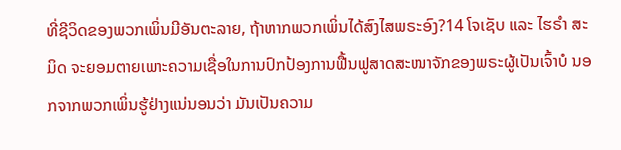ທີ່ຊີວິດຂອງພວກເພິ່ນມີອັນຕະລາຍ, ຖ້າຫາກພວກເພິ່ນໄດ້ສົງໄສພຣະອົງ?14 ໂຈເຊັບ ແລະ ໄຮຣຳ ສະມິດ ຈະຍອມຕາຍເພາະຄວາມເຊື່ອໃນການປົກປ້ອງການຟື້ນຟູສາດສະໜາຈັກຂອງພຣະຜູ້ເປັນເຈົ້າບໍ ນອກຈາກພວກເພິ່ນຮູ້ຢ່າງແນ່ນອນວ່າ ມັນເປັນຄວາມ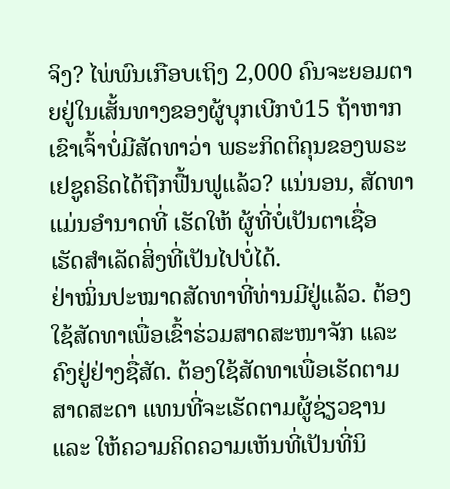ຈິງ? ໄພ່ພົນເກືອບເຖິງ 2,000 ຄົນຈະຍອມຕາຍຢູ່ໃນເສັ້ນທາງຂອງຜູ້ບຸກເບີກບໍ15 ຖ້າຫາກເຂົາເຈົ້າບໍ່ມີສັດທາວ່າ ພຣະກິດຕິຄຸນຂອງພຣະເຢຊູຄຣິດໄດ້ຖືກຟື້ນຟູແລ້ວ? ແນ່ນອນ, ສັດທາແມ່ນອຳນາດທີ່ ເຮັດໃຫ້ ຜູ້ທີ່ບໍ່ເປັນຕາເຊື່ອ ເຮັດສຳເລັດສິ່ງທີ່ເປັນໄປບໍ່ໄດ້.
ຢ່າໝິ່ນປະໝາດສັດທາທີ່ທ່ານມີຢູ່ແລ້ວ. ຕ້ອງໃຊ້ສັດທາເພື່ອເຂົ້າຮ່ວມສາດສະໜາຈັກ ແລະ ຄົງຢູ່ຢ່າງຊື່ສັດ. ຕ້ອງໃຊ້ສັດທາເພື່ອເຮັດຕາມສາດສະດາ ແທນທີ່ຈະເຮັດຕາມຜູ້ຊ່ຽວຊານ ແລະ ໃຫ້ຄວາມຄິດຄວາມເຫັນທີ່ເປັນທີ່ນິ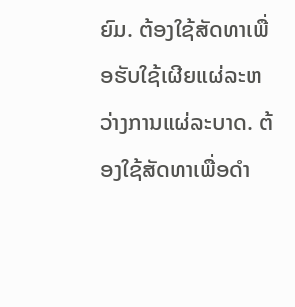ຍົມ. ຕ້ອງໃຊ້ສັດທາເພື່ອຮັບໃຊ້ເຜີຍແຜ່ລະຫວ່າງການແຜ່ລະບາດ. ຕ້ອງໃຊ້ສັດທາເພື່ອດຳ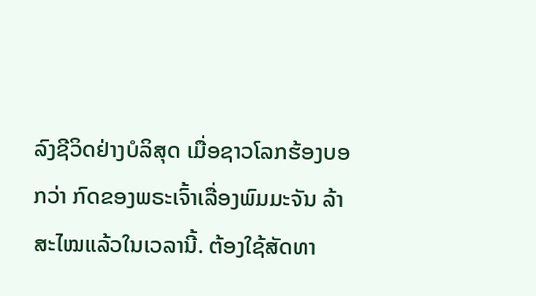ລົງຊີວິດຢ່າງບໍລິສຸດ ເມື່ອຊາວໂລກຮ້ອງບອກວ່າ ກົດຂອງພຣະເຈົ້າເລື່ອງພົມມະຈັນ ລ້າສະໄໝແລ້ວໃນເວລານີ້. ຕ້ອງໃຊ້ສັດທາ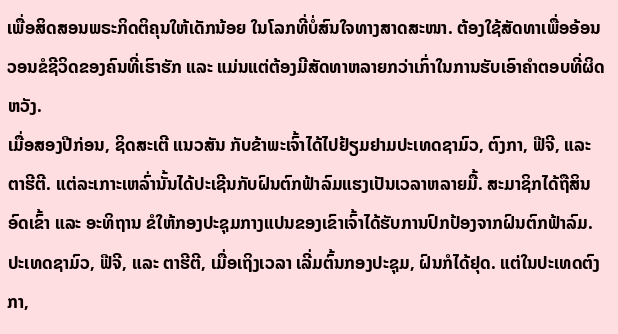ເພື່ອສິດສອນພຣະກິດຕິຄຸນໃຫ້ເດັກນ້ອຍ ໃນໂລກທີ່ບໍ່ສົນໃຈທາງສາດສະໜາ. ຕ້ອງໃຊ້ສັດທາເພື່ອອ້ອນວອນຂໍຊີວິດຂອງຄົນທີ່ເຮົາຮັກ ແລະ ແມ່ນແຕ່ຕ້ອງມີສັດທາຫລາຍກວ່າເກົ່າໃນການຮັບເອົາຄຳຕອບທີ່ຜິດຫວັງ.
ເມື່ອສອງປີກ່ອນ, ຊິດສະເຕີ ແນວສັນ ກັບຂ້າພະເຈົ້າໄດ້ໄປຢ້ຽມຢາມປະເທດຊາມົວ, ຕົງກາ, ຟີຈີ, ແລະ ຕາຮີຕີ. ແຕ່ລະເກາະເຫລົ່ານັ້ນໄດ້ປະເຊີນກັບຝົນຕົກຟ້າລົມແຮງເປັນເວລາຫລາຍມື້. ສະມາຊິກໄດ້ຖືສິນອົດເຂົ້າ ແລະ ອະທິຖານ ຂໍໃຫ້ກອງປະຊຸມກາງແປນຂອງເຂົາເຈົ້າໄດ້ຮັບການປົກປ້ອງຈາກຝົນຕົກຟ້າລົມ.
ປະເທດຊາມົວ, ຟີຈີ, ແລະ ຕາຮີຕີ, ເມື່ອເຖິງເວລາ ເລີ່ມຕົ້ນກອງປະຊຸມ, ຝົນກໍໄດ້ຢຸດ. ແຕ່ໃນປະເທດຕົງກາ,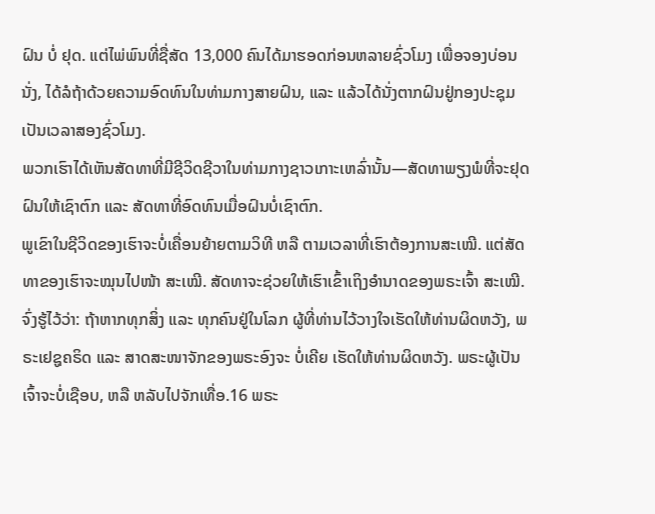ຝົນ ບໍ່ ຢຸດ. ແຕ່ໄພ່ພົນທີ່ຊື່ສັດ 13,000 ຄົນໄດ້ມາຮອດກ່ອນຫລາຍຊົ່ວໂມງ ເພື່ອຈອງບ່ອນນັ່ງ, ໄດ້ລໍຖ້າດ້ວຍຄວາມອົດທົນໃນທ່າມກາງສາຍຝົນ, ແລະ ແລ້ວໄດ້ນັ່ງຕາກຝົນຢູ່ກອງປະຊຸມເປັນເວລາສອງຊົ່ວໂມງ.
ພວກເຮົາໄດ້ເຫັນສັດທາທີ່ມີຊີວິດຊີວາໃນທ່າມກາງຊາວເກາະເຫລົ່ານັ້ນ—ສັດທາພຽງພໍທີ່ຈະຢຸດຝົນໃຫ້ເຊົາຕົກ ແລະ ສັດທາທີ່ອົດທົນເມື່ອຝົນບໍ່ເຊົາຕົກ.
ພູເຂົາໃນຊີວິດຂອງເຮົາຈະບໍ່ເຄື່ອນຍ້າຍຕາມວິທີ ຫລື ຕາມເວລາທີ່ເຮົາຕ້ອງການສະເໝີ. ແຕ່ສັດທາຂອງເຮົາຈະໝຸນໄປໜ້າ ສະເໝີ. ສັດທາຈະຊ່ວຍໃຫ້ເຮົາເຂົ້າເຖິງອຳນາດຂອງພຣະເຈົ້າ ສະເໝີ.
ຈົ່ງຮູ້ໄວ້ວ່າ: ຖ້າຫາກທຸກສິ່ງ ແລະ ທຸກຄົນຢູ່ໃນໂລກ ຜູ້ທີ່ທ່ານໄວ້ວາງໃຈເຮັດໃຫ້ທ່ານຜິດຫວັງ, ພຣະເຢຊູຄຣິດ ແລະ ສາດສະໜາຈັກຂອງພຣະອົງຈະ ບໍ່ເຄີຍ ເຮັດໃຫ້ທ່ານຜິດຫວັງ. ພຣະຜູ້ເປັນເຈົ້າຈະບໍ່ເຊືອບ, ຫລື ຫລັບໄປຈັກເທື່ອ.16 ພຣະ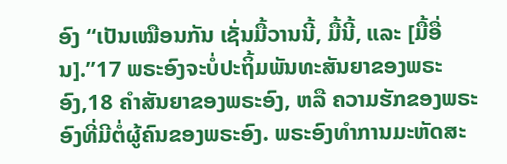ອົງ “ເປັນເໝືອນກັນ ເຊັ່ນມື້ວານນີ້, ມື້ນີ້, ແລະ [ມື້ອື່ນ].”17 ພຣະອົງຈະບໍ່ປະຖິ້ມພັນທະສັນຍາຂອງພຣະອົງ,18 ຄຳສັນຍາຂອງພຣະອົງ, ຫລື ຄວາມຮັກຂອງພຣະອົງທີ່ມີຕໍ່ຜູ້ຄົນຂອງພຣະອົງ. ພຣະອົງທຳການມະຫັດສະ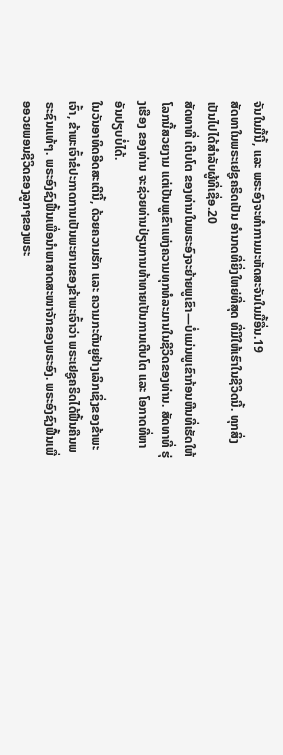ຈັນໃນມື້ນີ້, ແລະ ພຣະອົງຈະທຳການມະຫັດສະຈັນໃນມື້ອື່ນ.19
ສັດທາໃນພຣະເຢຊູຄຣິດເປັນ ອຳນາດທີ່ຍິ່ງໃຫຍ່ທີ່ສຸດ ທີ່ມີໃຫ້ເຮົາໃນຊີວິດນີ້. ທຸກສິ່ງເປັນໄປໄດ້ສຳລັບຜູ້ທີ່ເຊື່ອ.20
ສັດທາທີ່ ເຕີບໂຕ ຂອງທ່ານໃນພຣະອົງຈະຍ້າຍພູເຂົາ—ບໍ່ແມ່ນພູເຂົາກ້ອນຫີນທີ່ເຮັດໃຫ້ໂລກນີ້ສວຍງາມ ແຕ່ເປັນພູເຂົາແຫ່ງຄວາມທຸກທໍລະມານໃນຊີວິດຂອງທ່ານ. ສັດທາທີ່ ຮຸ່ງເຮືອງ ຂອງທ່ານ ຈະຊ່ວຍທ່ານປ່ຽນການທ້າທາຍເປັນການເຕີບໂຕ ແລະ ໂອກາດທີ່ຫາອັນປຽບບໍ່ໄດ້.
ໃນວັນອາທິດອີດສະເຕີນີ້, ດ້ວຍຄວາມຮັກ ແລະ ຄວາມກະຕັນຍູຢ່າງເລິກເຊິ່ງຂອງຂ້າພະເຈົ້າ, ຂ້າພະເຈົ້າຂໍປະກາດການເປັນພະຍານຂອງຂ້າພະເຈົ້າວ່າ ພຣະເຢຊູຄຣິດໄດ້ຟື້ນຄືນພຣະຊົນແທ້ໆ. ພຣະອົງຊົງຟື້ນເພື່ອນຳພາສາດສະໜາຈັກຂອງພຣະອົງ. ພຣະອົງຊົງຟື້ນເພື່ອອວຍພອນຊີວິດຂອງລູກໆຂອງພຣະ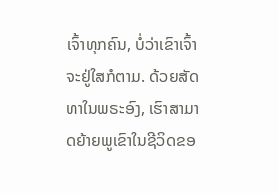ເຈົ້າທຸກຄົນ, ບໍ່ວ່າເຂົາເຈົ້າຈະຢູ່ໃສກໍຕາມ. ດ້ວຍສັດທາໃນພຣະອົງ, ເຮົາສາມາດຍ້າຍພູເຂົາໃນຊີວິດຂອ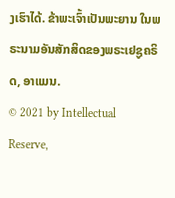ງເຮົາໄດ້. ຂ້າພະເຈົ້າເປັນພະຍານ ໃນພຣະນາມອັນສັກສິດຂອງພຣະເຢຊູຄຣິດ, ອາແມນ.
© 2021 by Intellectual Reserve,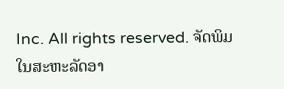Inc. All rights reserved. ຈັດພິມໃນສະຫະລັດອາ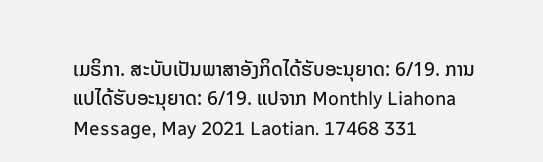ເມຣິກາ. ສະບັບເປັນພາສາອັງກິດໄດ້ຮັບອະນຸຍາດ: 6/19. ການແປໄດ້ຮັບອະນຸຍາດ: 6/19. ແປຈາກ Monthly Liahona Message, May 2021 Laotian. 17468 331